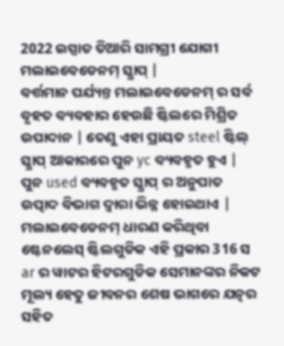2022 ଇସ୍ପାତ ତିଆରି ସାମଗ୍ରୀ ଯୋଗୀ ମଲାଇବେଡେନମ୍ ସ୍କ୍ରାପ୍ |
ବର୍ତ୍ତମାନ ପର୍ଯ୍ୟନ୍ତ ମଲାଇବେଡେନମ୍ ର ସର୍ବ ବୃହତ ବ୍ୟବହାର ହେଉଛି ଷ୍ଟିଲରେ ମିଶ୍ରିତ ଉପାଦାନ | ତେଣୁ ଏହା ପ୍ରାୟତ steel ଷ୍ଟିଲ୍ ସ୍କ୍ରାପ୍ ଆକାରରେ ପୁନ yc ବ୍ୟବହୃତ ହୁଏ |
ପୁନ used ବ୍ୟବହୃତ ସ୍କ୍ରାପ୍ ର ଅନୁପାତ ଉତ୍ପାଦ ବିଭାଗ ଦ୍ୱାରା ଭିନ୍ନ ହୋଇଥାଏ |
ମଲାଇବେଡେନମ୍ ଧାରଣ କରିଥିବା ଷ୍ଟେନଲେସ୍ ଷ୍ଟିଲଗୁଡିକ ଏହି ପ୍ରକାର 316 ସ ar ର ୱାଟର ହିଟରଗୁଡିକ ସେମାନଙ୍କର ନିକଟ ମୂଲ୍ୟ ହେତୁ ଜୀବନର ଶେଷ ଭାଗରେ ଯତ୍ନର ସହିତ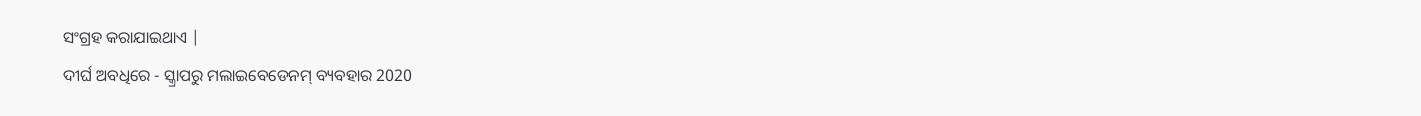ସଂଗ୍ରହ କରାଯାଇଥାଏ |
ଦୀର୍ଘ ଅବଧିରେ - ସ୍କ୍ରାପରୁ ମଲାଇବେଡେନମ୍ ବ୍ୟବହାର 2020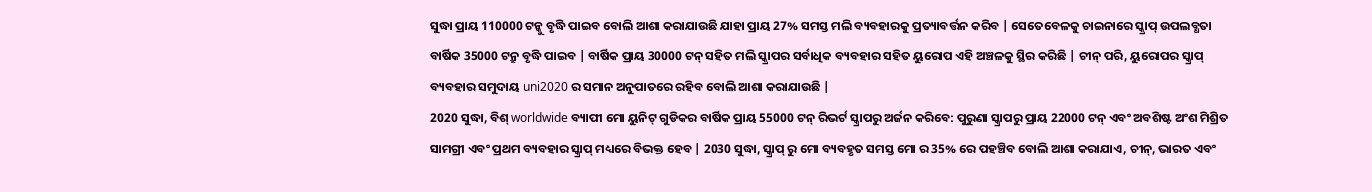ସୁଦ୍ଧା ପ୍ରାୟ 110000 ଟନ୍କୁ ବୃଦ୍ଧି ପାଇବ ବୋଲି ଆଶା କରାଯାଉଛି ଯାହା ପ୍ରାୟ 27% ସମସ୍ତ ମଲି ବ୍ୟବହାରକୁ ପ୍ରତ୍ୟାବର୍ତ୍ତନ କରିବ | ସେତେବେଳକୁ ଚାଇନାରେ ସ୍କ୍ରାପ୍ ଉପଲବ୍ଧତା ବାର୍ଷିକ 35000 ଟନ୍ରୁ ବୃଦ୍ଧି ପାଇବ | ବାର୍ଷିକ ପ୍ରାୟ 30000 ଟନ୍ ସହିତ ମଲି ସ୍କ୍ରାପର ସର୍ବାଧିକ ବ୍ୟବହାର ସହିତ ୟୁରୋପ ଏହି ଅଞ୍ଚଳକୁ ସ୍ଥିର କରିଛି | ଚୀନ୍ ପରି, ୟୁରୋପର ସ୍କ୍ରାପ୍ ବ୍ୟବହାର ସମୁଦାୟ uni2020 ର ସମାନ ଅନୁପାତରେ ରହିବ ବୋଲି ଆଶା କରାଯାଉଛି |
2020 ସୁଦ୍ଧା, ବିଶ୍ worldwide ବ୍ୟାପୀ ମୋ ୟୁନିଟ୍ ଗୁଡିକର ବାର୍ଷିକ ପ୍ରାୟ 55000 ଟନ୍ ରିଭର୍ଟ ସ୍କ୍ରାପରୁ ଅର୍ଜନ କରିବେ: ପୁରୁଣା ସ୍କ୍ରାପରୁ ପ୍ରାୟ 22000 ଟନ୍ ଏବଂ ଅବଶିଷ୍ଟ ଅଂଶ ମିଶ୍ରିତ ସାମଗ୍ରୀ ଏବଂ ପ୍ରଥମ ବ୍ୟବହାର ସ୍କ୍ରାପ୍ ମଧ୍ୟରେ ବିଭକ୍ତ ହେବ | 2030 ସୁଦ୍ଧା, ସ୍କ୍ରାପ୍ ରୁ ମୋ ବ୍ୟବହୃତ ସମସ୍ତ ମୋ ର 35% ରେ ପହଞ୍ଚିବ ବୋଲି ଆଶା କରାଯାଏ, ଚୀନ୍, ଭାରତ ଏବଂ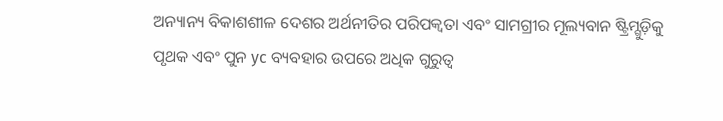ଅନ୍ୟାନ୍ୟ ବିକାଶଶୀଳ ଦେଶର ଅର୍ଥନୀତିର ପରିପକ୍ୱତା ଏବଂ ସାମଗ୍ରୀର ମୂଲ୍ୟବାନ ଷ୍ଟ୍ରିମ୍ଗୁଡ଼ିକୁ ପୃଥକ ଏବଂ ପୁନ yc ବ୍ୟବହାର ଉପରେ ଅଧିକ ଗୁରୁତ୍ୱ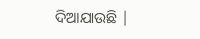ଦିଆଯାଉଛି |